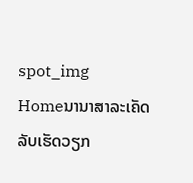spot_img
Homeນານາສາລະເຄັດລັບເຮັດວຽກ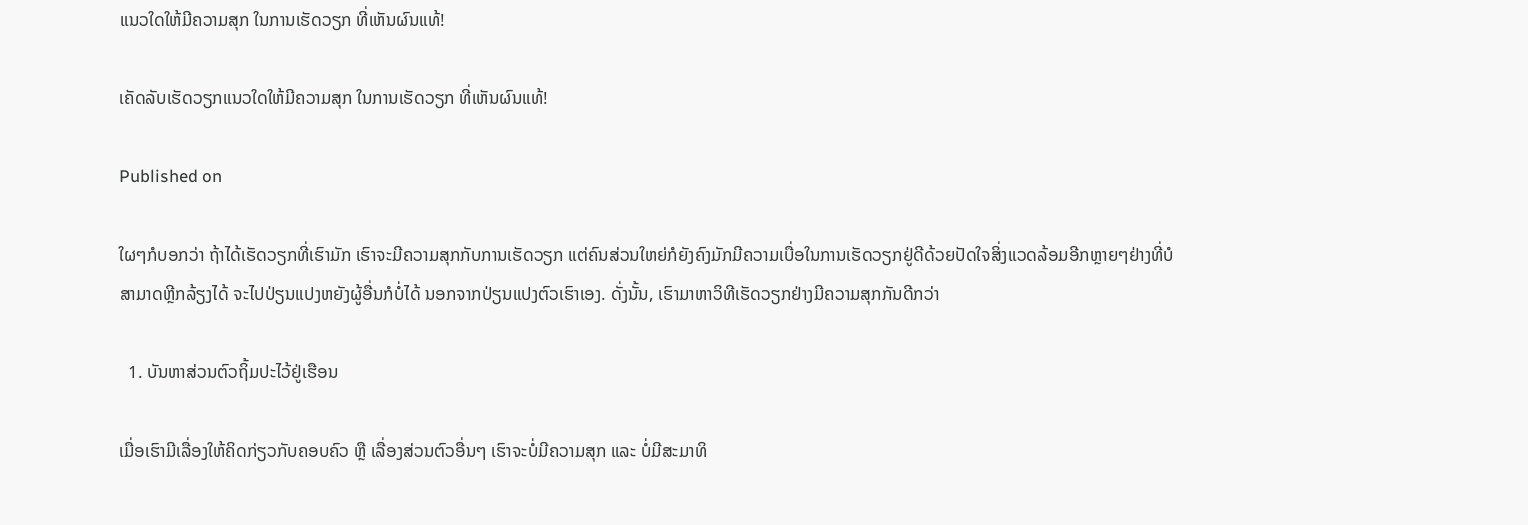ແນວໃດໃຫ້ມີຄວາມສຸກ ໃນການເຮັດວຽກ ທີ່ເຫັນຜົນແທ້!

ເຄັດລັບເຮັດວຽກແນວໃດໃຫ້ມີຄວາມສຸກ ໃນການເຮັດວຽກ ທີ່ເຫັນຜົນແທ້!

Published on

ໃຜໆກໍບອກວ່າ ຖ້າໄດ້ເຮັດວຽກທີ່ເຮົາມັກ ເຮົາຈະມີຄວາມສຸກກັບການເຮັດວຽກ ແຕ່ຄົນສ່ວນໃຫຍ່ກໍຍັງຄົງມັກມີຄວາມເບື່ອໃນການເຮັດວຽກຢູ່ດີດ້ວຍປັດໃຈສິ່ງແວດລ້ອມອີກຫຼາຍໆຢ່າງທີ່ບໍສາມາດຫຼີກລ້ຽງໄດ້ ຈະໄປປ່ຽນແປງຫຍັງຜູ້ອື່ນກໍບໍ່ໄດ້ ນອກຈາກປ່ຽນແປງຕົວເຮົາເອງ. ດັ່ງນັ້ນ, ເຮົາມາຫາວິທີເຮັດວຽກຢ່າງມີຄວາມສຸກກັນດີກວ່າ

  1. ບັນຫາສ່ວນຕົວຖິ້ມປະໄວ້ຢູ່ເຮືອນ

ເມື່ອເຮົາມີເລື່ອງໃຫ້ຄິດກ່ຽວກັບຄອບຄົວ ຫຼື ເລື່ອງສ່ວນຕົວອື່ນໆ ເຮົາຈະບໍ່ມີຄວາມສຸກ ແລະ ບໍ່ມີສະມາທິ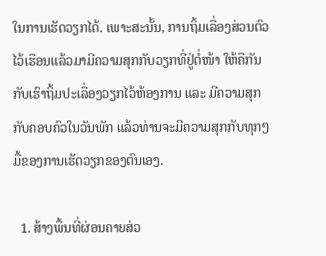ໃນການເຮັດວຽກໄດ້. ເພາະສະນັ້ນ, ການຖິ້ມເລື່ອງສ່ວນຕົວໄວ້ເຮືອນແລ້ວມາມີຄວາມສຸກກັບວຽກທີ່ຢູ່ຕໍ່ໜ້າ ໃຫ້ຄືກັນກັບເຮົາຖິ້ມປະເລື່ອງວຽກໄວ້ຫ້ອງການ ແລະ ມີຄວາມສຸກກັບຄອບຄົວໃນວັນພັກ ແລ້ວທ່ານຈະມີຄວາມສຸກກັບທຸກໆມື້ຂອງການເຮັດວຽກຂອງຕົນເອງ.

  1. ສ້າງພື້ນທີ່ຜ່ອນຄາຍສ່ວ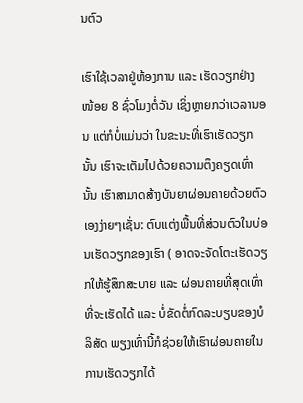ນຕົວ

ເຮົາໃຊ້ເວລາຢູ່ຫ້ອງການ ແລະ ເຮັດວຽກຢ່າງໜ້ອຍ 8 ຊົ່ວໂມງຕໍ່ວັນ ເຊິ່ງຫຼາຍກວ່າເວລານອນ ແຕ່ກໍບໍ່ແມ່ນວ່າ ໃນຂະນະທີ່ເຮົາເຮັດວຽກນັ້ນ ເຮົາຈະເຕັມໄປດ້ວຍຄວາມຕຶງຄຽດເທົ່ານັ້ນ ເຮົາສາມາດສ້າງບັນຍາຜ່ອນຄາຍດ້ວຍຕົວເອງງ່າຍໆເຊັ່ນ: ຕົບແຕ່ງພື້ນທີ່ສ່ວນຕົວໃນບ່ອນເຮັດວຽກຂອງເຮົາ ( ອາດຈະຈັດໂຕະເຮັດວຽກໃຫ້ຮູ້ສຶກສະບາຍ ແລະ ຜ່ອນຄາຍທີ່ສຸດເທົ່າທີ່ຈະເຮັດໄດ້ ແລະ ບໍ່ຂັດຕໍ່ກົດລະບຽບຂອງບໍລິສັດ ພຽງເທົ່ານີ້ກໍຊ່ວຍໃຫ້ເຮົາຜ່ອນຄາຍໃນການເຮັດວຽກໄດ້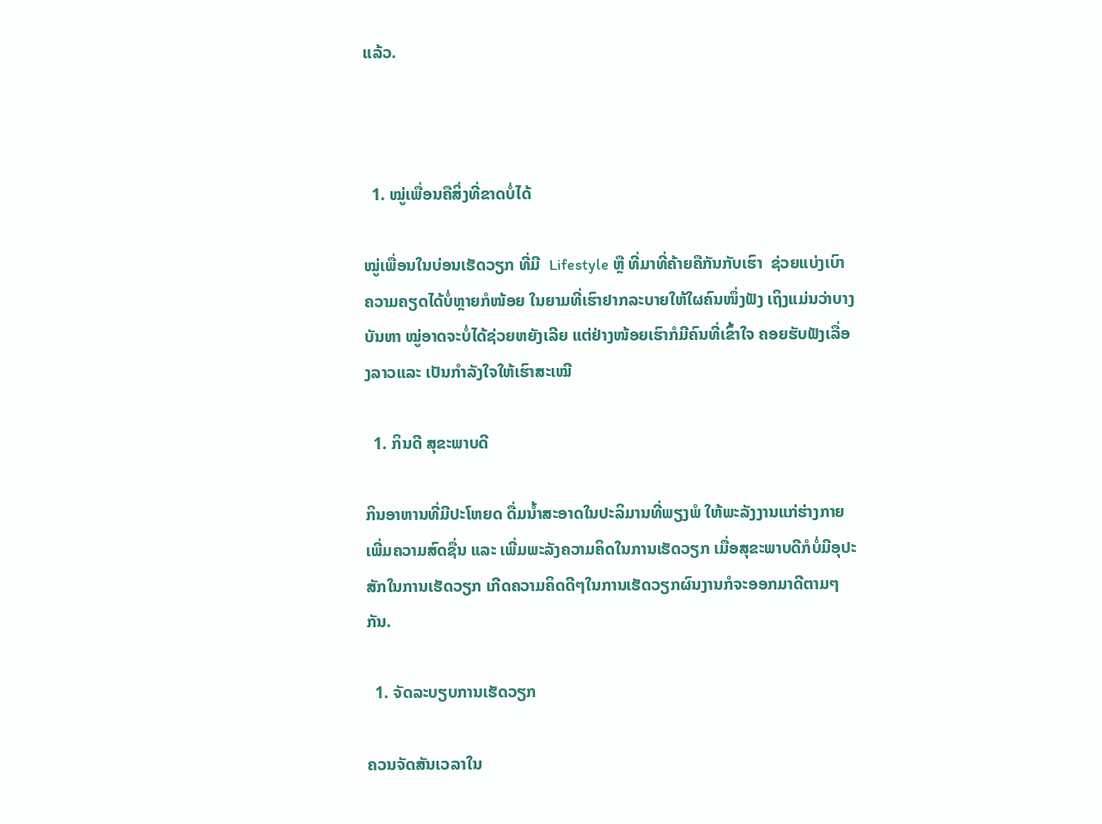ແລ້ວ.



  1. ໝູ່ເພື່ອນຄືສິ່ງທີ່ຂາດບໍ່ໄດ້

ໝູ່ເພື່ອນໃນບ່ອນເຮັດວຽກ ທີ່ມີ  Lifestyle ຫຼື ທີ່ມາທີ່ຄ້າຍຄືກັນກັບເຮົາ  ຊ່ວຍແບ່ງເບົາຄວາມຄຽດໄດ້ບໍ່ຫຼາຍກໍໜ້ອຍ ໃນຍາມທີ່ເຮົາຢາກລະບາຍໃຫ້ໃຜຄົນໜຶ່ງຟັງ ເຖິງແມ່ນວ່າບາງບັນຫາ ໝູ່ອາດຈະບໍ່ໄດ້ຊ່ວຍຫຍັງເລີຍ ແຕ່ຢ່າງໜ້ອຍເຮົາກໍມີຄົນທີ່ເຂົ້າໃຈ ຄອຍຮັບຟັງເລື່ອງລາວແລະ ເປັນກໍາລັງໃຈໃຫ້ເຮົາສະເໝີ

  1. ກິນດີ ສຸຂະພາບດີ

ກິນອາຫານທີ່ມີປະໂຫຍດ ດື່ມນໍ້າສະອາດໃນປະລິມານທີ່ພຽງພໍ ໃຫ້ພະລັງງານແກ່ຮ່າງກາຍ ເພີ່ມຄວາມສົດຊື່ນ ແລະ ເພີ່ມພະລັງຄວາມຄິດໃນການເຮັດວຽກ ເມື່ອສຸຂະພາບດີກໍບໍ່ມີອຸປະສັກໃນການເຮັດວຽກ ເກີດຄວາມຄິດດີໆໃນການເຮັດວຽກຜົນງານກໍຈະອອກມາດີຕາມໆກັນ.

  1. ຈັດລະບຽບການເຮັດວຽກ

ຄວນຈັດສັນເວລາໃນ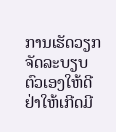ການເຮັດວຽກ ຈັດລະບຽບຕົວເອງໃຫ້ດີ ຢ່າໃຫ້ເກີດມີ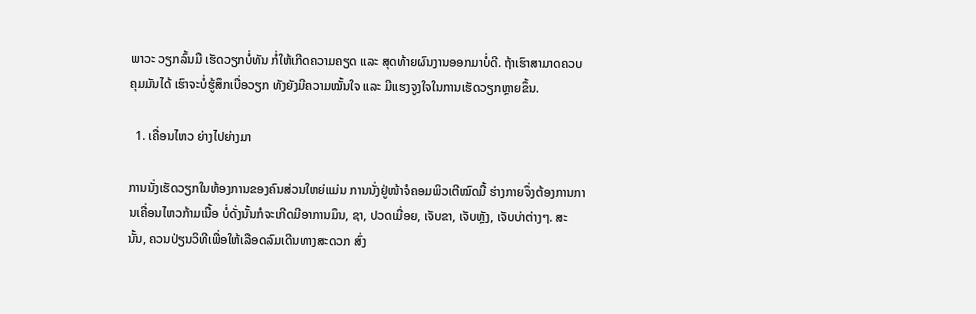ພາວະ ວຽກລົ້ນມື ເຮັດວຽກບໍ່ທັນ ກໍ່ໃຫ້ເກີດຄວາມຄຽດ ແລະ ສຸດທ້າຍຜົນງານອອກມາບໍ່ດີ. ຖ້າເຮົາສາມາດຄວບຄຸມມັນໄດ້ ເຮົາຈະບໍ່ຮູ້ສຶກເບື່ອວຽກ ທັງຍັງມີຄວາມໝັ້ນໃຈ ແລະ ມີແຮງຈູງໃຈໃນການເຮັດວຽກຫຼາຍຂຶ້ນ.

  1. ເຄື່ອນໄຫວ ຍ່າງໄປຍ່າງມາ

ການນັ່ງເຮັດວຽກໃນຫ້ອງການຂອງຄົນສ່ວນໃຫຍ່ແມ່ນ ການນັ່ງຢູ່ໜ້າຈໍຄອມພິວເຕີໝົດມື້ ຮ່າງກາຍຈຶ່ງຕ້ອງການການເຄື່ອນໄຫວກ້າມເນື້ອ ບໍ່ດັ່ງນັ້ນກໍຈະເກີດມີອາການມຶນ, ຊາ, ປວດເມື່ອຍ, ເຈັບຂາ, ເຈັບຫຼັງ, ເຈັບບ່າຕ່າງໆ. ສະນັ້ນ, ຄວນປ່ຽນວິທີເພື່ອໃຫ້ເລືອດລົມເດີນທາງສະດວກ ສົ່ງ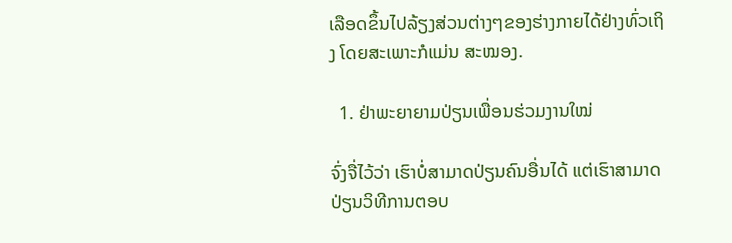ເລືອດຂຶ້ນໄປລ້ຽງສ່ວນຕ່າງໆຂອງຮ່າງກາຍໄດ້ຢ່າງທົ່ວເຖິງ ໂດຍສະເພາະກໍແມ່ນ ສະໝອງ.

  1. ຢ່າພະຍາຍາມປ່ຽນເພື່ອນຮ່ວມງານໃໝ່

ຈົ່ງຈື່ໄວ້ວ່າ ເຮົາບໍ່ສາມາດປ່ຽນຄົນອື່ນໄດ້ ແຕ່ເຮົາສາມາດປ່ຽນວິທີການຕອບ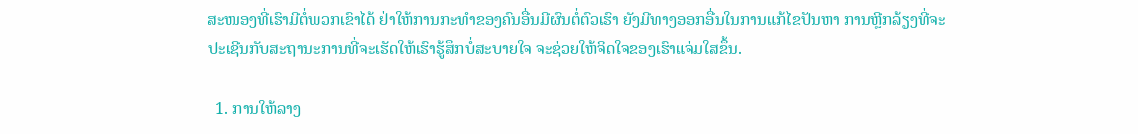ສະໜອງທີ່ເຮົາມີຕໍ່ພວກເຂົາໄດ້ ຢ່າໃຫ້ການກະທໍາຂອງຄົນອື່ນມີຜົນຕໍ່ຕົວເຮົາ ຍັງມີທາງອອກອື່ນໃນການແກ້ໄຂປັນຫາ ການຫຼີກລ້ຽງທີ່ຈະປະເຊີນກັບສະຖານະການທີ່ຈະເຮັດໃຫ້ເຮົາຮູ້ສຶກບໍ່ສະບາຍໃຈ ຈະຊ່ວຍໃຫ້ຈິດໃຈຂອງເຮົາແຈ່ມໃສຂຶ້ນ.

  1. ການໃຫ້ລາງ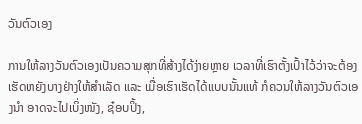ວັນຕົວເອງ

ການໃຫ້ລາງວັນຕົວເອງເປັນຄວາມສຸກທີ່ສ້າງໄດ້ງ່າຍຫຼາຍ ເວລາທີ່ເຮົາຕັ້ງເປົ້າໄວ້ວ່າຈະຕ້ອງເຮັດຫຍັງບາງຢ່າງໃຫ້ສໍາເລັດ ແລະ ເມື່ອເຮົາເຮັດໄດ້ແບບນັ້ນແທ້ ກໍຄວນໃຫ້ລາງວັນຕົວເອງນໍາ ອາດຈະໄປເບິ່ງໜັງ, ຊ໋ອບປິ້ງ,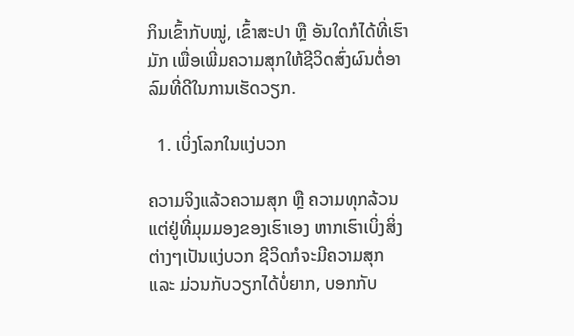ກິນເຂົ້າກັບໝູ່, ເຂົ້າສະປາ ຫຼື ອັນໃດກໍໄດ້ທີ່ເຮົາມັກ ເພື່ອເພີ່ມຄວາມສຸກໃຫ້ຊີວິດສົ່ງຜົນຕໍ່ອາລົມທີ່ດີໃນການເຮັດວຽກ.

  1. ເບິ່ງໂລກໃນແງ່ບວກ

ຄວາມຈິງແລ້ວຄວາມສຸກ ຫຼື ຄວາມທຸກລ້ວນແຕ່ຢູ່ທີ່ມຸມມອງຂອງເຮົາເອງ ຫາກເຮົາເບິ່ງສິ່ງຕ່າງໆເປັນແງ່ບວກ ຊີວິດກໍຈະມີຄວາມສຸກ ແລະ ມ່ວນກັບວຽກໄດ້ບໍ່ຍາກ, ບອກກັບ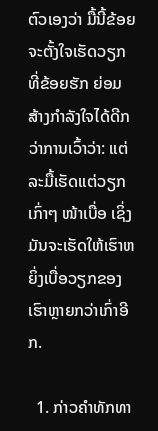ຕົວເອງວ່າ ມື້ນີ້ຂ້ອຍຈະຕັ້ງໃຈເຮັດວຽກທີ່ຂ້ອຍຮັກ ຍ່ອມສ້າງກໍາລັງໃຈໄດ້ດີກວ່າການເວົ້າວ່າ: ແຕ່ລະມື້ເຮັດແຕ່ວຽກເກົ່າໆ ໜ້າເບື່ອ ເຊິ່ງມັນຈະເຮັດໃຫ້ເຮົາຫຍິ່ງເບື່ອວຽກຂອງເຮົາຫຼາຍກວ່າເກົ່າອີກ.

  1. ກ່າວຄໍາທັກທາ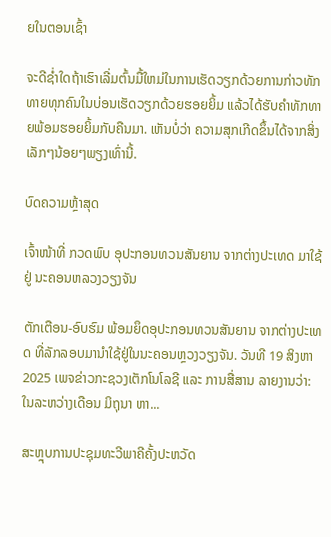ຍໃນຕອນເຊົ້າ

ຈະດີຊໍ່າໃດຖ້າເຮົາເລີ່ມຕົ້ນມື້ໃຫມ່ໃນການເຮັດວຽກດ້ວຍການກ່າວທັກທາຍທຸກຄົນໃນບ່ອນເຮັດວຽກດ້ວຍຮອຍຍິ້ມ ແລ້ວໄດ້ຮັບຄໍາທັກທາຍພ້ອມຮອຍຍິ້ມກັບຄືນມາ. ເຫັນບໍ່ວ່າ ຄວາມສຸກເກີດຂຶ້ນໄດ້ຈາກສິ່ງເລັກໆນ້ອຍໆພຽງເທົ່ານີ້.

ບົດຄວາມຫຼ້າສຸດ

ເຈົ້າໜ້າທີ່ ກວດພົບ ອຸປະກອນທວນສັນຍານ ຈາກຕ່າງປະເທດ ມາໃຊ້ຢູ່ ນະຄອນຫລວງວຽງຈັນ

ຕັກເຕືອນ-ອົບຮົມ ພ້ອມຍຶດອຸປະກອນທວນສັນຍານ ຈາກຕ່າງປະເທດ ທີ່ລັກລອບມານຳໃຊ້ຢູ່ໃນນະຄອນຫຼວງວຽງຈັນ. ວັນທີ 19 ສິງຫາ 2025 ເພຈຂ່າວກະຊວງເຕັກໂນໂລຊີ ແລະ ການສື່ສານ ລາຍງານວ່າ: ໃນລະຫວ່າງເດືອນ ມິຖຸນາ ຫາ...

ສະຫຼຸບການປະຊຸມທະວີພາຄີຄັ້ງປະຫວັດ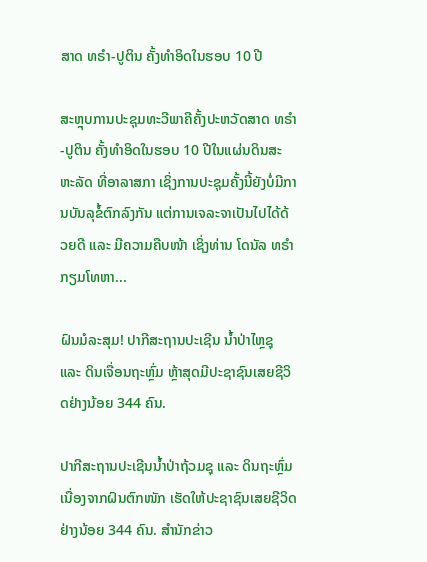ສາດ ທຣຳ-ປູຕິນ ຄັ້ງທຳອິດໃນຮອບ 10 ປີ

ສະຫຼຸບການປະຊຸມທະວີພາຄີຄັ້ງປະຫວັດສາດ ທຣຳ-ປູຕິນ ຄັ້ງທຳອິດໃນຮອບ 10 ປີໃນແຜ່ນດິນສະຫະລັດ ທີ່ອາລາສກາ ເຊິ່ງການປະຊຸມຄັ້ງນີ້ຍັງບໍ່ມີການບັນລຸຂໍ້ຕົກລົງກັນ ແຕ່ການເຈລະຈາເປັນໄປໄດ້ດ້ວຍດີ ແລະ ມີຄວາມຄືບໜ້າ ເຊິ່ງທ່ານ ໂດນັລ ທຣຳ ກຽມໂທຫາ...

ຝົນມໍລະສຸມ! ປາກີສະຖານປະເຊີນ ນ້ຳປ່າໄຫຼຊຸ ແລະ ດິນເຈື່ອນຖະຫຼົ່ມ ຫຼ້າສຸດມີປະຊາຊົນເສຍຊີວິດຢ່າງນ້ອຍ 344 ຄົນ.

ປາກີສະຖານປະເຊີນນ້ຳປ່າຖ້ວມຊຸ ແລະ ດິນຖະຫຼົ່ມ ເນື່ອງຈາກຝົນຕົກໜັກ ເຮັດໃຫ້ປະຊາຊົນເສຍຊີວິດຢ່າງນ້ອຍ 344 ຄົນ. ສຳນັກຂ່າວ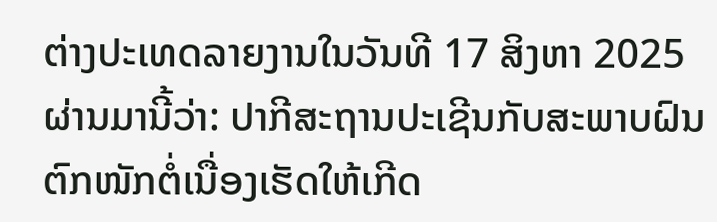ຕ່າງປະເທດລາຍງານໃນວັນທີ 17 ສິງຫາ 2025 ຜ່ານມານີ້ວ່າ: ປາກີສະຖານປະເຊີນກັບສະພາບຝົນຕົກໜັກຕໍ່ເນື່ອງເຮັດໃຫ້ເກີດ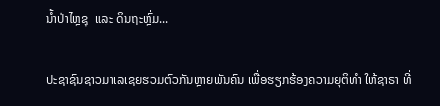ນ້ຳປ່າໄຫຼຊຸ  ແລະ ດິນຖະຫຼົ່ມ...

ປະຊາຊົນຊາວມາເລເຊຍຮວມຕົວກັນຫຼາຍພັນຄົນ ເພື່ອຮຽກຮ້ອງຄວາມຍຸຕິທຳ ໃຫ້ຊາຣາ ທີ່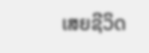ເສຍຊີວິດ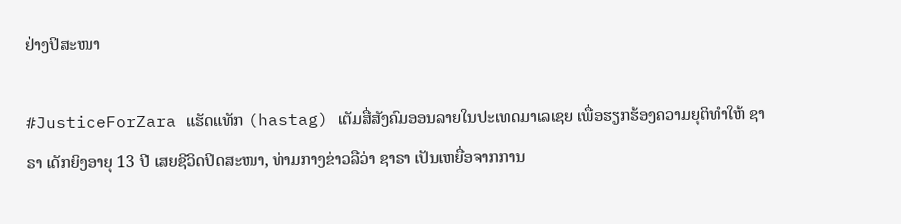ຢ່າງປິສະໜາ

#JusticeForZara ແຮັດແທັກ (hastag) ເຕັມສື່ສັງຄົມອອນລາຍໃນປະເທດມາເລເຊຍ ເພື່ອຮຽກຮ້ອງຄວາມຍຸຕິທຳໃຫ້ ຊາຣາ ເດັກຍິງອາຍຸ 13 ປີ ເສຍຊີວິດປິດສະໜາ, ທ່າມກາງຂ່າວລືວ່າ ຊາຣາ ເປັນເຫຍື່ອຈາກການ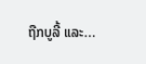ຖືກບູລີ້ ແລະ...